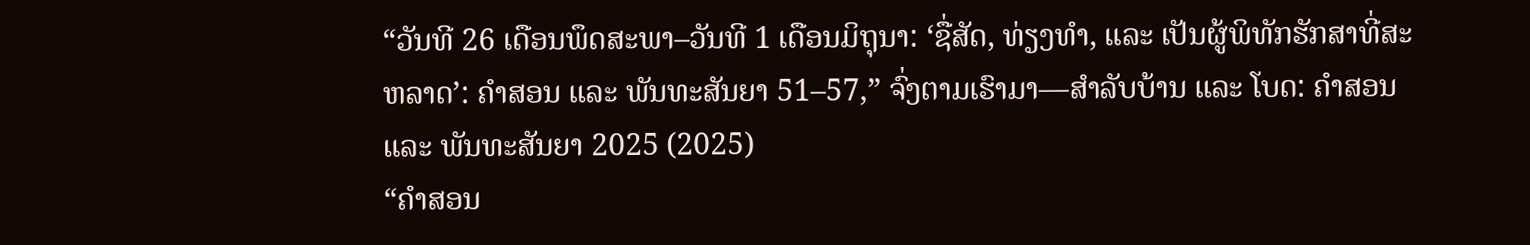“ວັນທີ 26 ເດືອນພຶດສະພາ–ວັນທີ 1 ເດືອນມິຖຸນາ: ‘ຊື່ສັດ, ທ່ຽງທຳ, ແລະ ເປັນຜູ້ພິທັກຮັກສາທີ່ສະຫລາດ’: ຄຳສອນ ແລະ ພັນທະສັນຍາ 51–57,” ຈົ່ງຕາມເຮົາມາ—ສຳລັບບ້ານ ແລະ ໂບດ: ຄຳສອນ ແລະ ພັນທະສັນຍາ 2025 (2025)
“ຄຳສອນ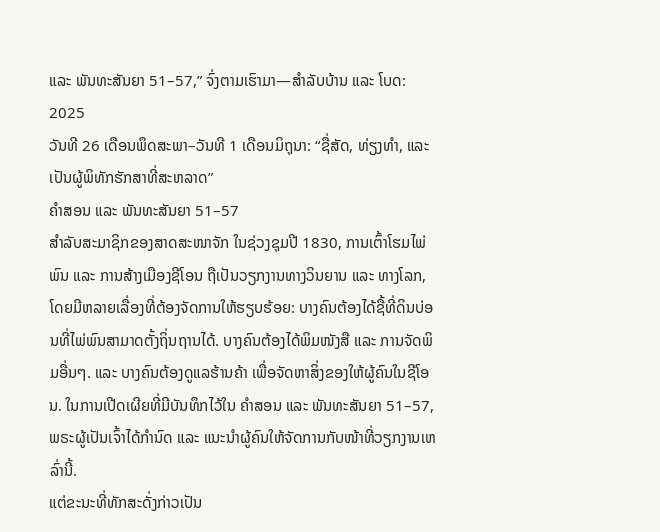ແລະ ພັນທະສັນຍາ 51–57,” ຈົ່ງຕາມເຮົາມາ—ສຳລັບບ້ານ ແລະ ໂບດ: 2025
ວັນທີ 26 ເດືອນພຶດສະພາ–ວັນທີ 1 ເດືອນມິຖຸນາ: “ຊື່ສັດ, ທ່ຽງທຳ, ແລະ ເປັນຜູ້ພິທັກຮັກສາທີ່ສະຫລາດ”
ຄຳສອນ ແລະ ພັນທະສັນຍາ 51–57
ສຳລັບສະມາຊິກຂອງສາດສະໜາຈັກ ໃນຊ່ວງຊຸມປີ 1830, ການເຕົ້າໂຮມໄພ່ພົນ ແລະ ການສ້າງເມືອງຊີໂອນ ຖືເປັນວຽກງານທາງວິນຍານ ແລະ ທາງໂລກ, ໂດຍມີຫລາຍເລື່ອງທີ່ຕ້ອງຈັດການໃຫ້ຮຽບຮ້ອຍ: ບາງຄົນຕ້ອງໄດ້ຊື້ທີ່ດິນບ່ອນທີ່ໄພ່ພົນສາມາດຕັ້ງຖິ່ນຖານໄດ້. ບາງຄົນຕ້ອງໄດ້ພິມໜັງສື ແລະ ການຈັດພິມອື່ນໆ. ແລະ ບາງຄົນຕ້ອງດູແລຮ້ານຄ້າ ເພື່ອຈັດຫາສິ່ງຂອງໃຫ້ຜູ້ຄົນໃນຊີໂອນ. ໃນການເປີດເຜີຍທີ່ມີບັນທຶກໄວ້ໃນ ຄຳສອນ ແລະ ພັນທະສັນຍາ 51–57, ພຣະຜູ້ເປັນເຈົ້າໄດ້ກຳນົດ ແລະ ແນະນຳຜູ້ຄົນໃຫ້ຈັດການກັບໜ້າທີ່ວຽກງານເຫລົ່ານີ້.
ແຕ່ຂະນະທີ່ທັກສະດັ່ງກ່າວເປັນ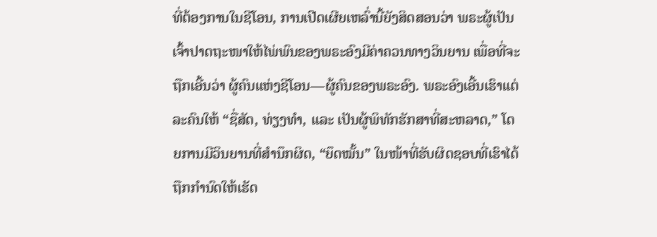ທີ່ຕ້ອງການໃນຊີໂອນ, ການເປີດເຜີຍເຫລົ່ານີ້ຍັງສິດສອນວ່າ ພຣະຜູ້ເປັນເຈົ້າປາດຖະໜາໃຫ້ໄພ່ພົນຂອງພຣະອົງມີຄ່າຄວນທາງວິນຍານ ເພື່ອທີ່ຈະຖືກເອີ້ນວ່າ ຜູ້ຄົນແຫ່ງຊີໂອນ—ຜູ້ຄົນຂອງພຣະອົງ. ພຣະອົງເອີ້ນເຮົາແຕ່ລະຄົນໃຫ້ “ຊື່ສັດ, ທ່ຽງທຳ, ແລະ ເປັນຜູ້ພິທັກຮັກສາທີ່ສະຫລາດ,” ໂດຍການມີວິນຍານທີ່ສຳນຶກຜິດ, “ຍຶດໝັ້ນ” ໃນໜ້າທີ່ຮັບຜິດຊອບທີ່ເຮົາໄດ້ຖືກກຳນົດໃຫ້ເຮັດ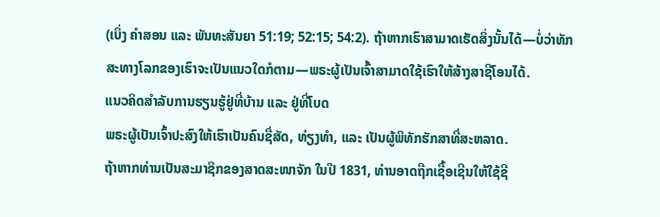(ເບິ່ງ ຄຳສອນ ແລະ ພັນທະສັນຍາ 51:19; 52:15; 54:2). ຖ້າຫາກເຮົາສາມາດເຮັດສິ່ງນັ້ນໄດ້—ບໍ່ວ່າທັກສະທາງໂລກຂອງເຮົາຈະເປັນແນວໃດກໍຕາມ—ພຣະຜູ້ເປັນເຈົ້າສາມາດໃຊ້ເຮົາໃຫ້ສ້າງສາຊີໂອນໄດ້.
ແນວຄິດສຳລັບການຮຽນຮູ້ຢູ່ທີ່ບ້ານ ແລະ ຢູ່ທີ່ໂບດ
ພຣະຜູ້ເປັນເຈົ້າປະສົງໃຫ້ເຮົາເປັນຄົນຊື່ສັດ, ທ່ຽງທຳ, ແລະ ເປັນຜູ້ພິທັກຮັກສາທີ່ສະຫລາດ.
ຖ້າຫາກທ່ານເປັນສະມາຊິກຂອງສາດສະໜາຈັກ ໃນປີ 1831, ທ່ານອາດຖືກເຊື້ອເຊີນໃຫ້ໃຊ້ຊີ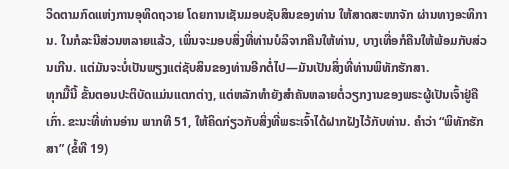ວິດຕາມກົດແຫ່ງການອຸທິດຖວາຍ ໂດຍການເຊັນມອບຊັບສິນຂອງທ່ານ ໃຫ້ສາດສະໜາຈັກ ຜ່ານທາງອະທິການ. ໃນກໍລະນີສ່ວນຫລາຍແລ້ວ, ເພິ່ນຈະມອບສິ່ງທີ່ທ່ານບໍລິຈາກຄືນໃຫ້ທ່ານ, ບາງເທື່ອກໍຄືນໃຫ້ພ້ອມກັບສ່ວນເກີນ. ແຕ່ມັນຈະບໍ່ເປັນພຽງແຕ່ຊັບສິນຂອງທ່ານອີກຕໍ່ໄປ—ມັນເປັນສິ່ງທີ່ທ່ານພິທັກຮັກສາ.
ທຸກມື້ນີ້ ຂັ້ນຕອນປະຕິບັດແມ່ນແຕກຕ່າງ, ແຕ່ຫລັກທຳຍັງສຳຄັນຫລາຍຕໍ່ວຽກງານຂອງພຣະຜູ້ເປັນເຈົ້າຢູ່ຄືເກົ່າ. ຂະນະທີ່ທ່ານອ່ານ ພາກທີ 51, ໃຫ້ຄິດກ່ຽວກັບສິ່ງທີ່ພຣະເຈົ້າໄດ້ຝາກຝັງໄວ້ກັບທ່ານ. ຄຳວ່າ “ພິທັກຮັກສາ” (ຂໍ້ທີ 19)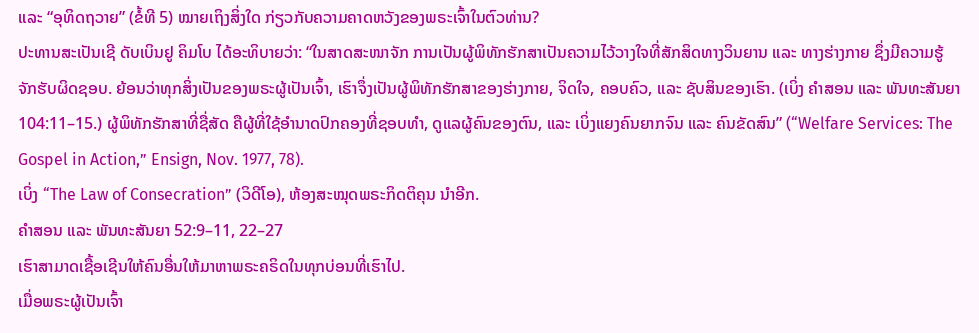ແລະ “ອຸທິດຖວາຍ” (ຂໍ້ທີ 5) ໝາຍເຖິງສິ່ງໃດ ກ່ຽວກັບຄວາມຄາດຫວັງຂອງພຣະເຈົ້າໃນຕົວທ່ານ?
ປະທານສະເປັນເຊີ ດັບເບິນຢູ ຄິມໂບ ໄດ້ອະທິບາຍວ່າ: “ໃນສາດສະໜາຈັກ ການເປັນຜູ້ພິທັກຮັກສາເປັນຄວາມໄວ້ວາງໃຈທີ່ສັກສິດທາງວິນຍານ ແລະ ທາງຮ່າງກາຍ ຊຶ່ງມີຄວາມຮູ້ຈັກຮັບຜິດຊອບ. ຍ້ອນວ່າທຸກສິ່ງເປັນຂອງພຣະຜູ້ເປັນເຈົ້າ, ເຮົາຈຶ່ງເປັນຜູ້ພິທັກຮັກສາຂອງຮ່າງກາຍ, ຈິດໃຈ, ຄອບຄົວ, ແລະ ຊັບສິນຂອງເຮົາ. (ເບິ່ງ ຄຳສອນ ແລະ ພັນທະສັນຍາ 104:11–15.) ຜູ້ພິທັກຮັກສາທີ່ຊື່ສັດ ຄືຜູ້ທີ່ໃຊ້ອຳນາດປົກຄອງທີ່ຊອບທຳ, ດູແລຜູ້ຄົນຂອງຕົນ, ແລະ ເບິ່ງແຍງຄົນຍາກຈົນ ແລະ ຄົນຂັດສົນ” (“Welfare Services: The Gospel in Action,” Ensign, Nov. 1977, 78).
ເບິ່ງ “The Law of Consecration” (ວິດີໂອ), ຫ້ອງສະໝຸດພຣະກິດຕິຄຸນ ນຳອີກ.
ຄຳສອນ ແລະ ພັນທະສັນຍາ 52:9–11, 22–27
ເຮົາສາມາດເຊື້ອເຊີນໃຫ້ຄົນອື່ນໃຫ້ມາຫາພຣະຄຣິດໃນທຸກບ່ອນທີ່ເຮົາໄປ.
ເມື່ອພຣະຜູ້ເປັນເຈົ້າ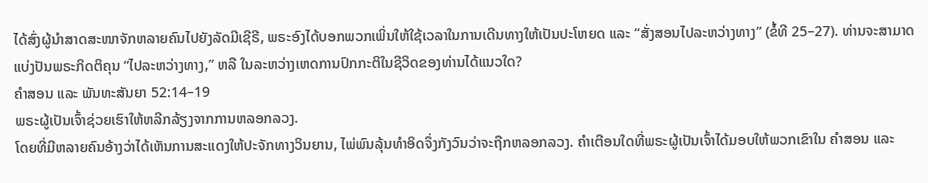ໄດ້ສົ່ງຜູ້ນຳສາດສະໜາຈັກຫລາຍຄົນໄປຍັງລັດມີເຊີຣີ, ພຣະອົງໄດ້ບອກພວກເພິ່ນໃຫ້ໃຊ້ເວລາໃນການເດີນທາງໃຫ້ເປັນປະໂຫຍດ ແລະ “ສັ່ງສອນໄປລະຫວ່າງທາງ” (ຂໍ້ທີ 25–27). ທ່ານຈະສາມາດແບ່ງປັນພຣະກິດຕິຄຸນ “ໄປລະຫວ່າງທາງ,” ຫລື ໃນລະຫວ່າງເຫດການປົກກະຕິໃນຊີວິດຂອງທ່ານໄດ້ແນວໃດ?
ຄຳສອນ ແລະ ພັນທະສັນຍາ 52:14–19
ພຣະຜູ້ເປັນເຈົ້າຊ່ວຍເຮົາໃຫ້ຫລີກລ້ຽງຈາກການຫລອກລວງ.
ໂດຍທີ່ມີຫລາຍຄົນອ້າງວ່າໄດ້ເຫັນການສະແດງໃຫ້ປະຈັກທາງວິນຍານ, ໄພ່ພົນລຸ້ນທຳອິດຈຶ່ງກັງວົນວ່າຈະຖືກຫລອກລວງ. ຄຳເຕືອນໃດທີ່ພຣະຜູ້ເປັນເຈົ້າໄດ້ມອບໃຫ້ພວກເຂົາໃນ ຄຳສອນ ແລະ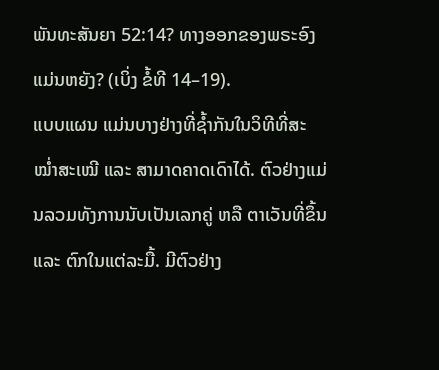ພັນທະສັນຍາ 52:14? ທາງອອກຂອງພຣະອົງແມ່ນຫຍັງ? (ເບິ່ງ ຂໍ້ທີ 14–19).
ແບບແຜນ ແມ່ນບາງຢ່າງທີ່ຊໍ້າກັນໃນວິທີທີ່ສະໝໍ່າສະເໝີ ແລະ ສາມາດຄາດເດົາໄດ້. ຕົວຢ່າງແມ່ນລວມທັງການນັບເປັນເລກຄູ່ ຫລື ຕາເວັນທີ່ຂຶ້ນ ແລະ ຕົກໃນແຕ່ລະມື້. ມີຕົວຢ່າງ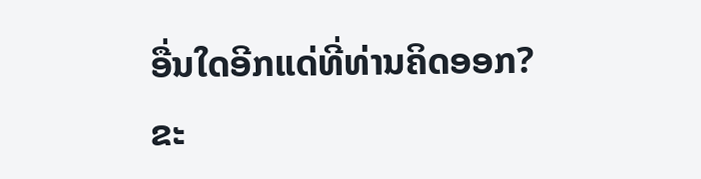ອື່ນໃດອີກແດ່ທີ່ທ່ານຄິດອອກ? ຂະ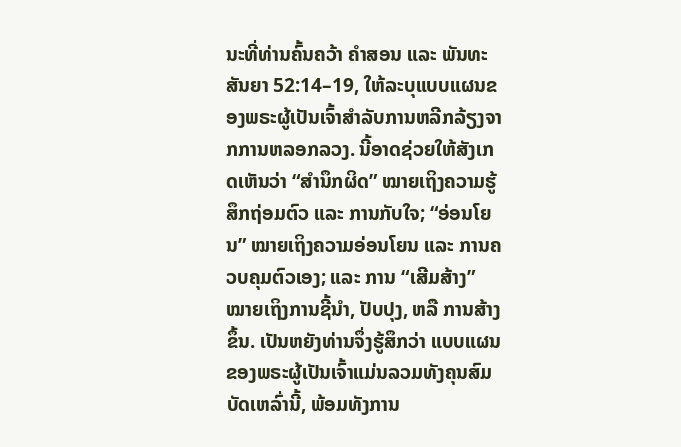ນະທີ່ທ່ານຄົ້ນຄວ້າ ຄຳສອນ ແລະ ພັນທະສັນຍາ 52:14–19, ໃຫ້ລະບຸແບບແຜນຂອງພຣະຜູ້ເປັນເຈົ້າສຳລັບການຫລີກລ້ຽງຈາກການຫລອກລວງ. ນີ້ອາດຊ່ວຍໃຫ້ສັງເກດເຫັນວ່າ “ສຳນຶກຜິດ” ໝາຍເຖິງຄວາມຮູ້ສຶກຖ່ອມຕົວ ແລະ ການກັບໃຈ; “ອ່ອນໂຍນ” ໝາຍເຖິງຄວາມອ່ອນໂຍນ ແລະ ການຄວບຄຸມຕົວເອງ; ແລະ ການ “ເສີມສ້າງ” ໝາຍເຖິງການຊີ້ນຳ, ປັບປຸງ, ຫລື ການສ້າງຂຶ້ນ. ເປັນຫຍັງທ່ານຈຶ່ງຮູ້ສຶກວ່າ ແບບແຜນຂອງພຣະຜູ້ເປັນເຈົ້າແມ່ນລວມທັງຄຸນສົມບັດເຫລົ່ານີ້, ພ້ອມທັງການ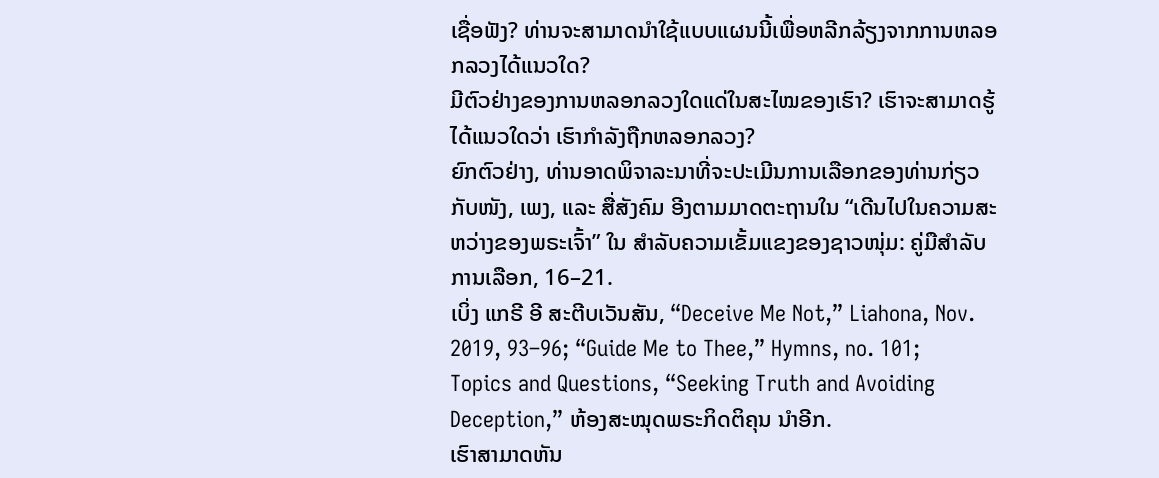ເຊື່ອຟັງ? ທ່ານຈະສາມາດນຳໃຊ້ແບບແຜນນີ້ເພື່ອຫລີກລ້ຽງຈາກການຫລອກລວງໄດ້ແນວໃດ?
ມີຕົວຢ່າງຂອງການຫລອກລວງໃດແດ່ໃນສະໄໝຂອງເຮົາ? ເຮົາຈະສາມາດຮູ້ໄດ້ແນວໃດວ່າ ເຮົາກຳລັງຖືກຫລອກລວງ?
ຍົກຕົວຢ່າງ, ທ່ານອາດພິຈາລະນາທີ່ຈະປະເມີນການເລືອກຂອງທ່ານກ່ຽວກັບໜັງ, ເພງ, ແລະ ສື່ສັງຄົມ ອີງຕາມມາດຕະຖານໃນ “ເດີນໄປໃນຄວາມສະຫວ່າງຂອງພຣະເຈົ້າ” ໃນ ສຳລັບຄວາມເຂັ້ມແຂງຂອງຊາວໜຸ່ມ: ຄູ່ມືສຳລັບການເລືອກ, 16–21.
ເບິ່ງ ແກຣີ ອີ ສະຕີບເວັນສັນ, “Deceive Me Not,” Liahona, Nov. 2019, 93–96; “Guide Me to Thee,” Hymns, no. 101; Topics and Questions, “Seeking Truth and Avoiding Deception,” ຫ້ອງສະໝຸດພຣະກິດຕິຄຸນ ນຳອີກ.
ເຮົາສາມາດຫັນ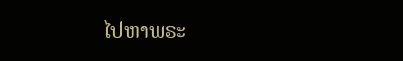ໄປຫາພຣະ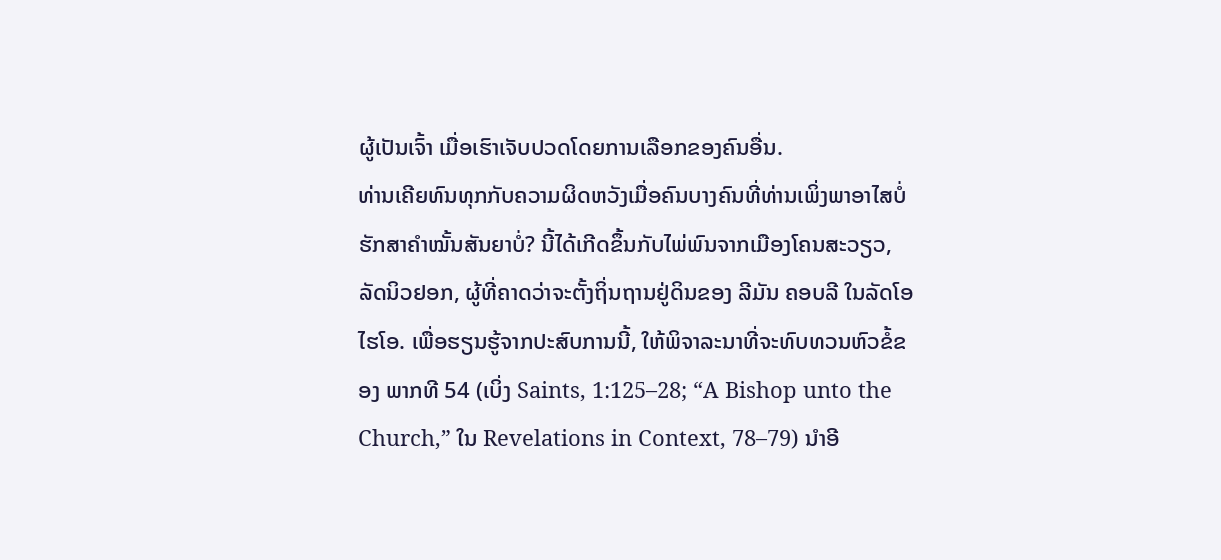ຜູ້ເປັນເຈົ້າ ເມື່ອເຮົາເຈັບປວດໂດຍການເລືອກຂອງຄົນອື່ນ.
ທ່ານເຄີຍທົນທຸກກັບຄວາມຜິດຫວັງເມື່ອຄົນບາງຄົນທີ່ທ່ານເພິ່ງພາອາໄສບໍ່ຮັກສາຄຳໝັ້ນສັນຍາບໍ່? ນີ້ໄດ້ເກີດຂຶ້ນກັບໄພ່ພົນຈາກເມືອງໂຄນສະວຽວ, ລັດນິວຢອກ, ຜູ້ທີ່ຄາດວ່າຈະຕັ້ງຖິ່ນຖານຢູ່ດິນຂອງ ລີມັນ ຄອບລີ ໃນລັດໂອໄຮໂອ. ເພື່ອຮຽນຮູ້ຈາກປະສົບການນີ້, ໃຫ້ພິຈາລະນາທີ່ຈະທົບທວນຫົວຂໍ້ຂອງ ພາກທີ 54 (ເບິ່ງ Saints, 1:125–28; “A Bishop unto the Church,” ໃນ Revelations in Context, 78–79) ນຳອີ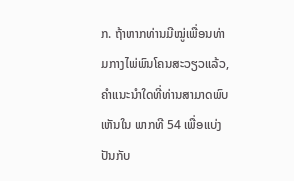ກ. ຖ້າຫາກທ່ານມີໝູ່ເພື່ອນທ່າມກາງໄພ່ພົນໂຄນສະວຽວແລ້ວ, ຄຳແນະນຳໃດທີ່ທ່ານສາມາດພົບເຫັນໃນ ພາກທີ 54 ເພື່ອແບ່ງປັນກັບ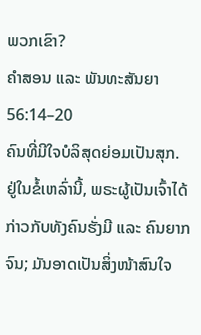ພວກເຂົາ?
ຄຳສອນ ແລະ ພັນທະສັນຍາ 56:14–20
ຄົນທີ່ມີໃຈບໍລິສຸດຍ່ອມເປັນສຸກ.
ຢູ່ໃນຂໍ້ເຫລົ່ານີ້, ພຣະຜູ້ເປັນເຈົ້າໄດ້ກ່າວກັບທັງຄົນຮັ່ງມີ ແລະ ຄົນຍາກຈົນ; ມັນອາດເປັນສິ່ງໜ້າສົນໃຈ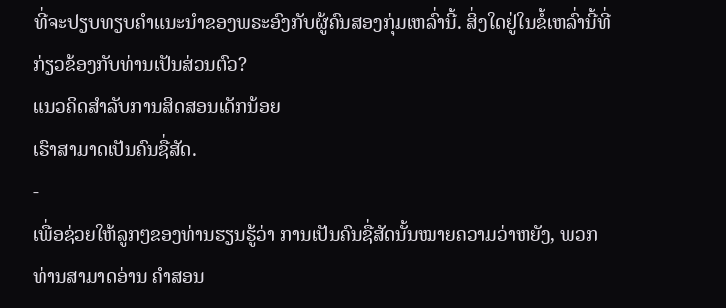ທີ່ຈະປຽບທຽບຄຳແນະນຳຂອງພຣະອົງກັບຜູ້ຄົນສອງກຸ່ມເຫລົ່ານີ້. ສິ່ງໃດຢູ່ໃນຂໍ້ເຫລົ່ານີ້ທີ່ກ່ຽວຂ້ອງກັບທ່ານເປັນສ່ວນຕົວ?
ແນວຄິດສຳລັບການສິດສອນເດັກນ້ອຍ
ເຮົາສາມາດເປັນຄົນຊື່ສັດ.
-
ເພື່ອຊ່ວຍໃຫ້ລູກໆຂອງທ່ານຮຽນຮູ້ວ່າ ການເປັນຄົນຊື່ສັດນັ້ນໝາຍຄວາມວ່າຫຍັງ, ພວກທ່ານສາມາດອ່ານ ຄຳສອນ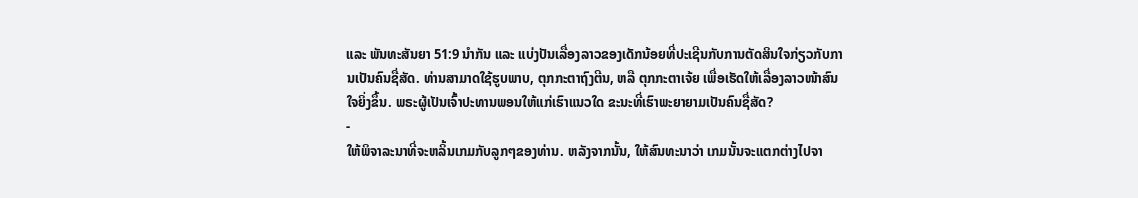ແລະ ພັນທະສັນຍາ 51:9 ນຳກັນ ແລະ ແບ່ງປັນເລື່ອງລາວຂອງເດັກນ້ອຍທີ່ປະເຊີນກັບການຕັດສິນໃຈກ່ຽວກັບການເປັນຄົນຊື່ສັດ. ທ່ານສາມາດໃຊ້ຮູບພາບ, ຕຸກກະຕາຖົງຕີນ, ຫລື ຕຸກກະຕາເຈ້ຍ ເພື່ອເຮັດໃຫ້ເລື່ອງລາວໜ້າສົນໃຈຍິ່ງຂຶ້ນ. ພຣະຜູ້ເປັນເຈົ້າປະທານພອນໃຫ້ແກ່ເຮົາແນວໃດ ຂະນະທີ່ເຮົາພະຍາຍາມເປັນຄົນຊື່ສັດ?
-
ໃຫ້ພິຈາລະນາທີ່ຈະຫລິ້ນເກມກັບລູກໆຂອງທ່ານ. ຫລັງຈາກນັ້ນ, ໃຫ້ສົນທະນາວ່າ ເກມນັ້ນຈະແຕກຕ່າງໄປຈາ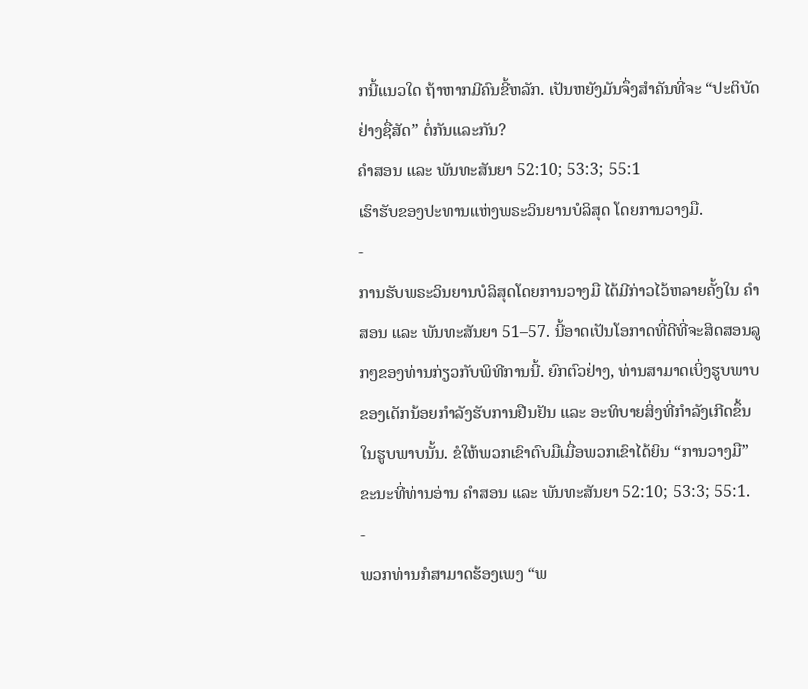ກນີ້ແນວໃດ ຖ້າຫາກມີຄົນຂີ້ຫລັກ. ເປັນຫຍັງມັນຈຶ່ງສຳຄັນທີ່ຈະ “ປະຕິບັດຢ່າງຊື່ສັດ” ຕໍ່ກັນແລະກັນ?
ຄຳສອນ ແລະ ພັນທະສັນຍາ 52:10; 53:3; 55:1
ເຮົາຮັບຂອງປະທານແຫ່ງພຣະວິນຍານບໍລິສຸດ ໂດຍການວາງມື.
-
ການຮັບພຣະວິນຍານບໍລິສຸດໂດຍການວາງມື ໄດ້ມີກ່າວໄວ້ຫລາຍຄັ້ງໃນ ຄຳສອນ ແລະ ພັນທະສັນຍາ 51–57. ນີ້ອາດເປັນໂອກາດທີ່ດີທີ່ຈະສິດສອນລູກໆຂອງທ່ານກ່ຽວກັບພິທີການນີ້. ຍົກຕົວຢ່າງ, ທ່ານສາມາດເບິ່ງຮູບພາບຂອງເດັກນ້ອຍກຳລັງຮັບການຢືນຢັນ ແລະ ອະທິບາຍສິ່ງທີ່ກຳລັງເກີດຂຶ້ນໃນຮູບພາບນັ້ນ. ຂໍໃຫ້ພວກເຂົາຕົບມືເມື່ອພວກເຂົາໄດ້ຍິນ “ການວາງມື” ຂະນະທີ່ທ່ານອ່ານ ຄຳສອນ ແລະ ພັນທະສັນຍາ 52:10; 53:3; 55:1.
-
ພວກທ່ານກໍສາມາດຮ້ອງເພງ “ພ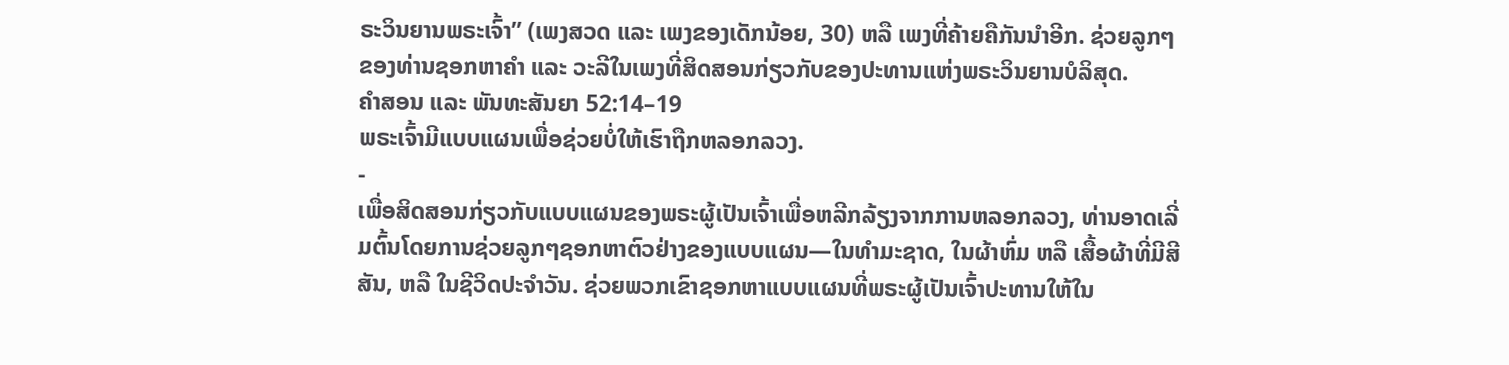ຣະວິນຍານພຣະເຈົ້າ” (ເພງສວດ ແລະ ເພງຂອງເດັກນ້ອຍ, 30) ຫລື ເພງທີ່ຄ້າຍຄືກັນນຳອີກ. ຊ່ວຍລູກໆຂອງທ່ານຊອກຫາຄຳ ແລະ ວະລີໃນເພງທີ່ສິດສອນກ່ຽວກັບຂອງປະທານແຫ່ງພຣະວິນຍານບໍລິສຸດ.
ຄຳສອນ ແລະ ພັນທະສັນຍາ 52:14–19
ພຣະເຈົ້າມີແບບແຜນເພື່ອຊ່ວຍບໍ່ໃຫ້ເຮົາຖືກຫລອກລວງ.
-
ເພື່ອສິດສອນກ່ຽວກັບແບບແຜນຂອງພຣະຜູ້ເປັນເຈົ້າເພື່ອຫລີກລ້ຽງຈາກການຫລອກລວງ, ທ່ານອາດເລີ່ມຕົ້ນໂດຍການຊ່ວຍລູກໆຊອກຫາຕົວຢ່າງຂອງແບບແຜນ—ໃນທຳມະຊາດ, ໃນຜ້າຫົ່ມ ຫລື ເສື້ອຜ້າທີ່ມີສີສັນ, ຫລື ໃນຊີວິດປະຈຳວັນ. ຊ່ວຍພວກເຂົາຊອກຫາແບບແຜນທີ່ພຣະຜູ້ເປັນເຈົ້າປະທານໃຫ້ໃນ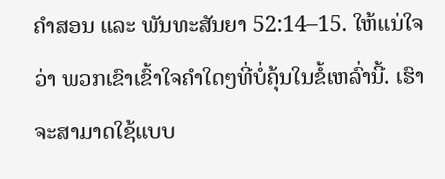ຄຳສອນ ແລະ ພັນທະສັນຍາ 52:14–15. ໃຫ້ແນ່ໃຈວ່າ ພວກເຂົາເຂົ້າໃຈຄຳໃດໆທີ່ບໍ່ຄຸ້ນໃນຂໍ້ເຫລົ່ານີ້. ເຮົາຈະສາມາດໃຊ້ແບບ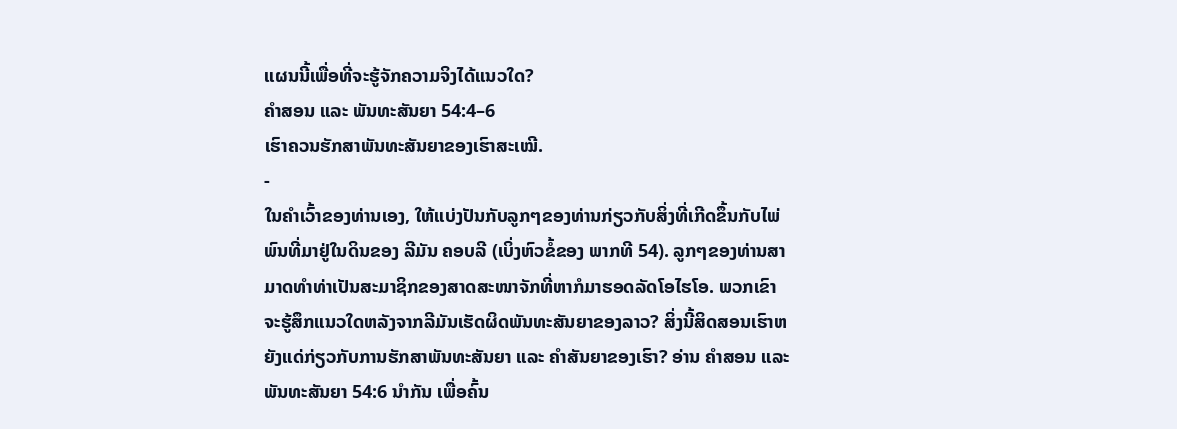ແຜນນີ້ເພື່ອທີ່ຈະຮູ້ຈັກຄວາມຈິງໄດ້ແນວໃດ?
ຄຳສອນ ແລະ ພັນທະສັນຍາ 54:4–6
ເຮົາຄວນຮັກສາພັນທະສັນຍາຂອງເຮົາສະເໝີ.
-
ໃນຄຳເວົ້າຂອງທ່ານເອງ, ໃຫ້ແບ່ງປັນກັບລູກໆຂອງທ່ານກ່ຽວກັບສິ່ງທີ່ເກີດຂຶ້ນກັບໄພ່ພົນທີ່ມາຢູ່ໃນດິນຂອງ ລີມັນ ຄອບລີ (ເບິ່ງຫົວຂໍ້ຂອງ ພາກທີ 54). ລູກໆຂອງທ່ານສາມາດທຳທ່າເປັນສະມາຊິກຂອງສາດສະໜາຈັກທີ່ຫາກໍມາຮອດລັດໂອໄຮໂອ. ພວກເຂົາຈະຮູ້ສຶກແນວໃດຫລັງຈາກລີມັນເຮັດຜິດພັນທະສັນຍາຂອງລາວ? ສິ່ງນີ້ສິດສອນເຮົາຫຍັງແດ່ກ່ຽວກັບການຮັກສາພັນທະສັນຍາ ແລະ ຄຳສັນຍາຂອງເຮົາ? ອ່ານ ຄຳສອນ ແລະ ພັນທະສັນຍາ 54:6 ນຳກັນ ເພື່ອຄົ້ນ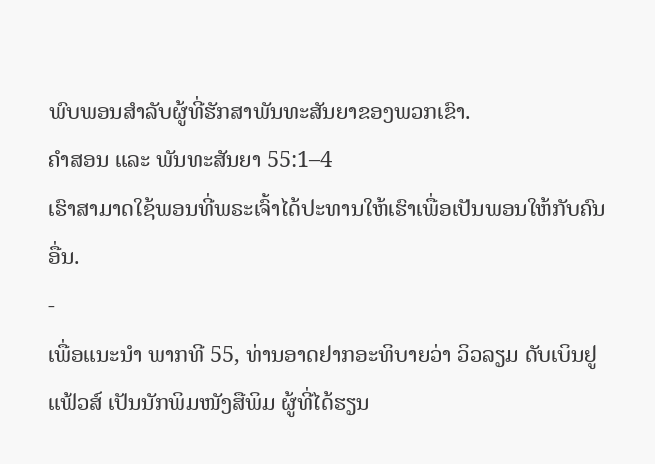ພົບພອນສຳລັບຜູ້ທີ່ຮັກສາພັນທະສັນຍາຂອງພວກເຂົາ.
ຄຳສອນ ແລະ ພັນທະສັນຍາ 55:1–4
ເຮົາສາມາດໃຊ້ພອນທີ່ພຣະເຈົ້າໄດ້ປະທານໃຫ້ເຮົາເພື່ອເປັນພອນໃຫ້ກັບຄົນອື່ນ.
-
ເພື່ອແນະນຳ ພາກທີ 55, ທ່ານອາດຢາກອະທິບາຍວ່າ ວິວລຽມ ດັບເບິນຢູ ແຟ້ວສ໌ ເປັນນັກພິມໜັງສືພິມ ຜູ້ທີ່ໄດ້ຮຽນ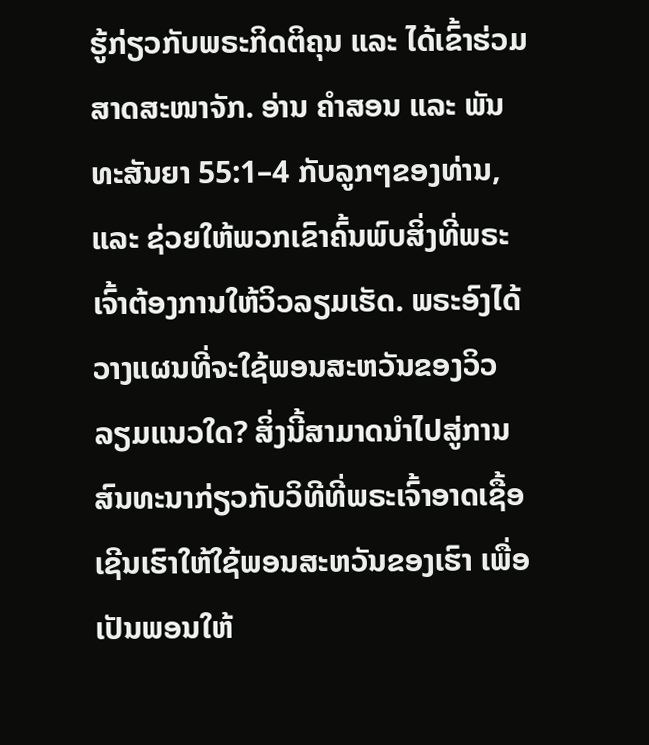ຮູ້ກ່ຽວກັບພຣະກິດຕິຄຸນ ແລະ ໄດ້ເຂົ້າຮ່ວມສາດສະໜາຈັກ. ອ່ານ ຄຳສອນ ແລະ ພັນທະສັນຍາ 55:1–4 ກັບລູກໆຂອງທ່ານ, ແລະ ຊ່ວຍໃຫ້ພວກເຂົາຄົ້ນພົບສິ່ງທີ່ພຣະເຈົ້າຕ້ອງການໃຫ້ວິວລຽມເຮັດ. ພຣະອົງໄດ້ວາງແຜນທີ່ຈະໃຊ້ພອນສະຫວັນຂອງວິວລຽມແນວໃດ? ສິ່ງນີ້ສາມາດນຳໄປສູ່ການສົນທະນາກ່ຽວກັບວິທີທີ່ພຣະເຈົ້າອາດເຊື້ອເຊີນເຮົາໃຫ້ໃຊ້ພອນສະຫວັນຂອງເຮົາ ເພື່ອເປັນພອນໃຫ້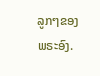ລູກໆຂອງພຣະອົງ.